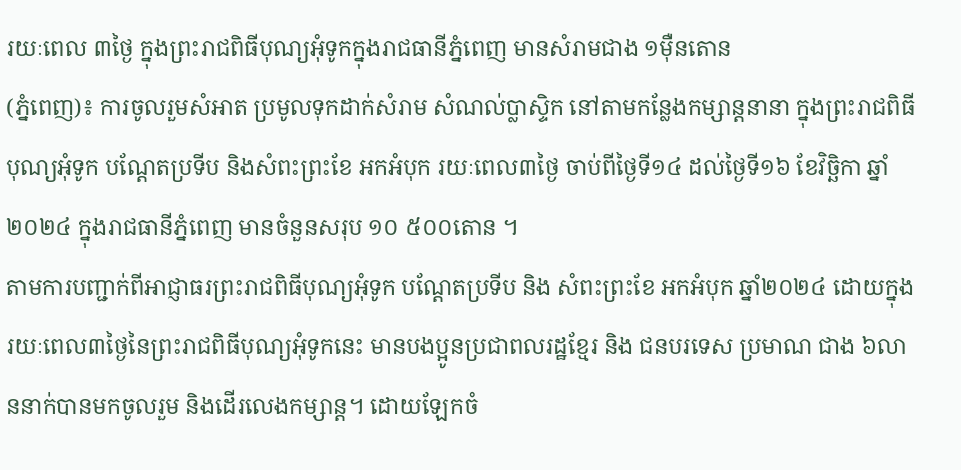រយៈពេល ៣ថ្ងៃ ក្នុងព្រះរាជពិធីបុណ្យអុំទូកក្នុងរាជធានីភ្នំពេញ មានសំរាមជាង ១ម៉ឺនតោន
(ភ្នំពេញ)៖ ការចូលរួមសំអាត ប្រមូលទុកដាក់សំរាម សំណល់ប្លាស្ទិក នៅតាមកន្លែងកម្សាន្តនានា ក្នុងព្រះរាជពិធីបុណ្យអុំទូក បណ្តែតប្រទីប និងសំពះព្រះខែ អកអំបុក រយៈពេល៣ថ្ងៃ ចាប់ពីថ្ងៃទី១៤ ដល់ថ្ងៃទី១៦ ខែវិច្ឆិកា ឆ្នាំ២០២៤ ក្នុងរាជធានីភ្នំពេញ មានចំនួនសរុប ១០ ៥០០តោន ។
តាមការបញ្ជាក់ពីអាជ្ញាធរព្រះរាជពិធីបុណ្យអុំទូក បណ្តែតប្រទីប និង សំពះព្រះខែ អកអំបុក ឆ្នាំ២០២៤ ដោយក្នុងរយៈពេល៣ថ្ងៃនៃព្រះរាជពិធីបុណ្យអុំទូកនេះ មានបងប្អូនប្រជាពលរដ្ឋខ្មែរ និង ជនបរទេស ប្រមាណ ជាង ៦លាននាក់បានមកចូលរួម និងដើរលេងកម្សាន្ត។ ដោយឡែកចំ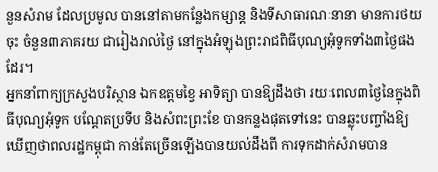នួនសំរាម ដែលប្រមូល បាននៅតាមកន្លែងកម្សាន្ត និងទីសាធារណៈនានា មានការថយចុះ ចំនួន៣ភាគរយ ជារៀងរាល់ថ្ងៃ នៅក្នុងអំឡុងព្រះរាជពិធីបុណ្យអុំទូកទាំង៣ថ្ងៃផងដែរ។
អ្នកនាំពាក្យក្រសួងបរិស្ថាន ឯកឧត្តមខ្វៃ អាទិត្យា បានឱ្យដឹងថា រយៈពេល៣ថ្ងៃនៃក្នុងពិធីបុណ្យអុំទូក បណ្ដែតប្រទីប និងសំពះព្រះខែ បានកន្លងផុតទៅនេះ បានឆ្លុះបញ្ចាំងឱ្យឃើញថាពលរដ្ឋកម្ពុជា កាន់តែច្រើនឡើងបានយល់ដឹងពី ការទុកដាក់សំរាមបាន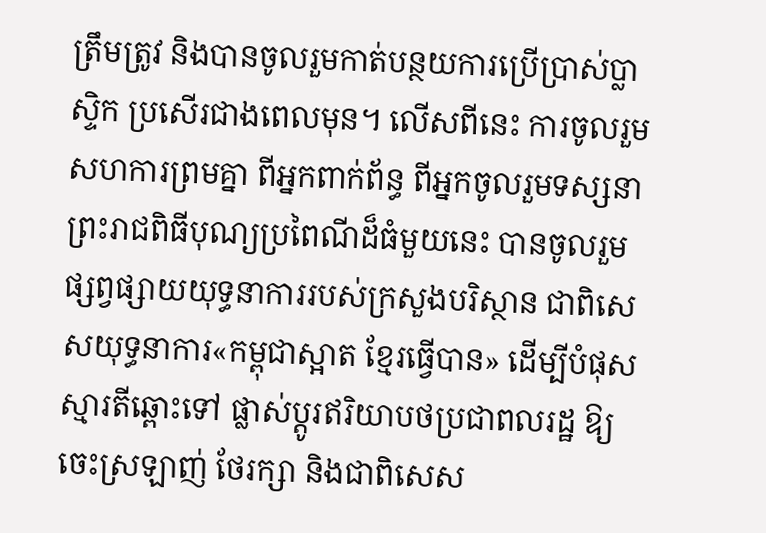ត្រឹមត្រូវ និងបានចូលរួមកាត់បន្ថយការប្រើប្រាស់ប្លាស្ទិក ប្រសើរជាងពេលមុន។ លើសពីនេះ ការចូលរួមសហការព្រមគ្នា ពីអ្នកពាក់ព័ន្ធ ពីអ្នកចូលរួមទស្សនា ព្រះរាជពិធីបុណ្យប្រពៃណីដ៏ធំមួយនេះ បានចូលរួមផ្សព្វផ្សាយយុទ្ធនាការរបស់ក្រសួងបរិស្ថាន ជាពិសេសយុទ្ធនាការ«កម្ពុជាស្អាត ខ្មែរធ្វើបាន» ដើម្បីបំផុសស្មារតីឆ្ពោះទៅ ផ្លាស់ប្តូរឥរិយាបថប្រជាពលរដ្ឋ ឱ្យចេះស្រឡាញ់ ថែរក្សា និងជាពិសេស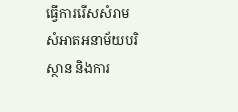ធ្វើការរើសសំរាម សំអាតអនាម័យបរិស្ថាន និងការ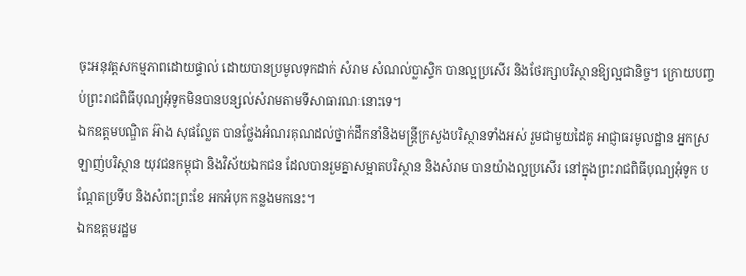ចុះអនុវត្តសកម្មភាពដោយផ្ទាល់ ដោយបានប្រមូលទុកដាក់ សំរាម សំណល់ប្លាស្ទិក បានល្អប្រសើរ និងថែរក្សាបរិស្ថានឱ្យល្អជានិច្ច។ ក្រោយបញ្ចប់ព្រះរាជពិធីបុណ្យអុំទូកមិនបានបន្សល់សំរាមតាមទីសាធារណៈនោះទេ។
ឯកឧត្តមបណ្ឌិត អ៊ាង សុផល្លែត បានថ្លែងអំណរគុណដល់ថ្នាក់ដឹកនាំនិងមន្រ្តីក្រសួងបរិស្ថានទាំងអស់ រួមជាមួយដៃគូ អាជ្ញាធរមូលដ្ឋាន អ្នកស្រឡាញ់បរិស្ថាន យុវជនកម្ពុជា និងវិស័យឯកជន ដែលបានរួមគ្នាសម្អាតបរិស្ថាន និងសំរាម បានយ៉ាងល្អប្រសើរ នៅក្នុងព្រះរាជពិធីបុណ្យអុំទូក បណ្តែតប្រទីប និងសំពះព្រះខែ អកអំបុក កន្លងមកនេះ។
ឯកឧត្តមរដ្ឋម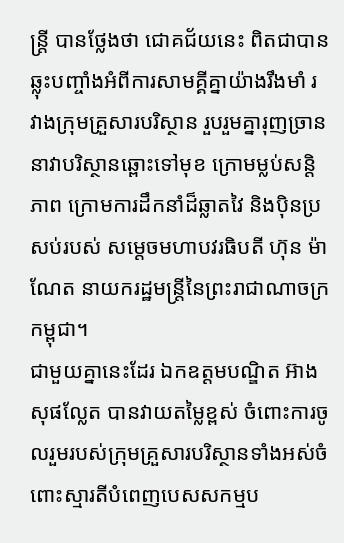ន្រ្តី បានថ្លែងថា ជោគជ័យនេះ ពិតជាបានឆ្លុះបញ្ចាំងអំពីការសាមគ្គីគ្នាយ៉ាងរឹងមាំ រវាងក្រុមគ្រួសារបរិស្ថាន រួបរួមគ្នារុញច្រាននាវាបរិស្ថានឆ្ពោះទៅមុខ ក្រោមម្លប់សន្តិភាព ក្រោមការដឹកនាំដ៏ឆ្លាតវៃ និងប៉ិនប្រសប់របស់ សម្តេចមហាបវរធិបតី ហ៊ុន ម៉ាណែត នាយករដ្ឋមន្ត្រីនៃព្រះរាជាណាចក្រកម្ពុជា។
ជាមួយគ្នានេះដែរ ឯកឧត្តមបណ្ឌិត អ៊ាង សុផល្លែត បានវាយតម្លៃខ្ពស់ ចំពោះការចូលរួមរបស់ក្រុមគ្រួសារបរិស្ថានទាំងអស់ចំពោះស្មារតីបំពេញបេសសកម្មប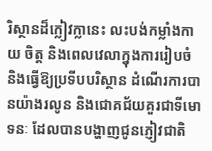រិស្ថានដ៏ក្លៀវក្លានេះ លះបង់កម្លាំងកាយ ចិត្ត និងពេលវេលាក្នុងការរៀបចំ និងធ្វើឱ្យប្រទីបបរិស្ថាន ដំណើរការបានយ៉ាងរលូន និងជោគជ័យគួរជាទីមោទនៈ ដែលបានបង្ហាញជូនភ្ញៀវជាតិ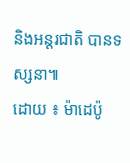និងអន្តរជាតិ បានទស្សនា៕
ដោយ ៖ ម៉ាដេប៉ូ